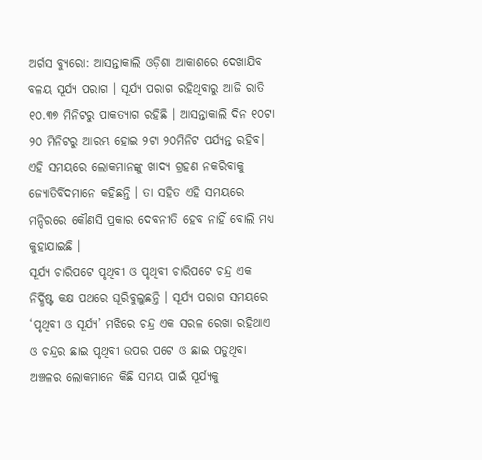ଅର୍ଗସ ବ୍ୟୁରୋ: ଆସନ୍ତାକାଲି ଓଡ଼ିଶା ଆକାଶରେ ଦେଖାଯିବ ବଳୟ ସୂର୍ଯ୍ୟ ପରାଗ । ସୂର୍ଯ୍ୟ ପରାଗ ରହିଥିବାରୁ ଆଜି ରାତି ୧୦.୩୭ ମିନିଟରୁ ପାକତ୍ୟାଗ ରହିଛି । ଆସନ୍ତାକାଲି ଦିନ ୧୦ଟା ୨୦ ମିନିଟରୁ ଆରମ୍ଭ ହୋଇ ୨ଟା ୨୦ମିନିଟ ପର୍ଯ୍ୟନ୍ତ ରହିବ। ଏହି ସମୟରେ ଲୋକମାନଙ୍କୁ ଖାଦ୍ୟ ଗ୍ରହଣ ନକରିବାକୁ ଜ୍ୟୋତିର୍ବିଦମାନେ କହିଛନ୍ତି । ତା ସହିତ ଏହି ସମୟରେ ମନ୍ଦିରରେ କୌଣସି ପ୍ରକାର ଦେବନୀତି ହେବ ନାହିଁ ବୋଲି ମଧ୍ୟ କୁହାଯାଇଛି ।
ସୂର୍ଯ୍ୟ ଚାରିପଟେ ପୃଥିବୀ ଓ ପୃଥିବୀ ଚାରିପଟେ ଚନ୍ଦ୍ର ଏକ ନିର୍ଦ୍ଧିଷ୍ଟ କକ୍ଷ ପଥରେ ଘୂରିବୁଲୁଛନ୍ତି । ସୂର୍ଯ୍ୟ ପରାଗ ସମୟରେ ‘ପୃଥିବୀ ଓ ସୂର୍ଯ୍ୟ’ ମଝିରେ ଚନ୍ଦ୍ର ଏକ ସରଳ ରେଖା ରହିଥାଏ ଓ ଚନ୍ଦ୍ରର ଛାଇ ପୃଥିବୀ ଉପର ପଟେ ଓ ଛାଇ ପଡୁଥିବା ଅଞ୍ଚଳର ଲୋକମାନେ କିଛି ସମୟ ପାଇଁ ସୂର୍ଯ୍ୟକୁ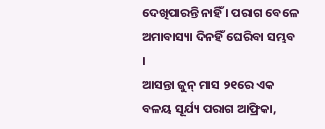ଦେଖିପାରନ୍ତି ନାହିଁ । ପରାଗ ବେଳେ ଅମାବାସ୍ୟା ଦିନହିଁ ଘେରିବା ସମ୍ଭବ ।
ଆସନ୍ତା ଜୁନ୍ ମାସ ୨୧ରେ ଏକ ବଳୟ ସୂର୍ଯ୍ୟ ପରାଗ ଆଫ୍ରିକା,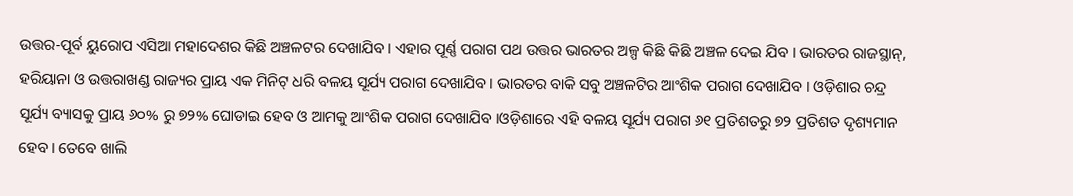ଉତ୍ତର-ପୂର୍ବ ୟୁରୋପ ଏସିଆ ମହାଦେଶର କିଛି ଅଞ୍ଚଳଟର ଦେଖାଯିବ । ଏହାର ପୂର୍ଣ୍ଣ ପରାଗ ପଥ ଉତ୍ତର ଭାରତର ଅଳ୍ପ କିଛି କିଛି ଅଞ୍ଚଳ ଦେଇ ଯିବ । ଭାରତର ରାଜସ୍ଥାନ୍, ହରିୟାନା ଓ ଉତ୍ତରାଖଣ୍ଡ ରାଜ୍ୟର ପ୍ରାୟ ଏକ ମିନିଟ୍ ଧରି ବଳୟ ସୂର୍ଯ୍ୟ ପରାଗ ଦେଖାଯିବ । ଭାରତର ବାକି ସବୁ ଅଞ୍ଚଳଟିର ଆଂଶିକ ପରାଗ ଦେଖାଯିବ । ଓଡ଼ିଶାର ଚନ୍ଦ୍ର ସୂର୍ଯ୍ୟ ବ୍ୟାସକୁ ପ୍ରାୟ ୬୦% ରୁ ୭୨% ଘୋଡାଇ ହେବ ଓ ଆମକୁ ଆଂଶିକ ପରାଗ ଦେଖାଯିବ ।ଓଡ଼ିଶାରେ ଏହି ବଳୟ ସୂର୍ଯ୍ୟ ପରାଗ ୬୧ ପ୍ରତିଶତରୁ ୭୨ ପ୍ରତିଶତ ଦୃଶ୍ୟମାନ ହେବ। ତେବେ ଖାଲି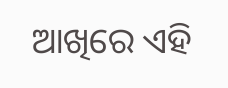ଆଖିରେ ଏହି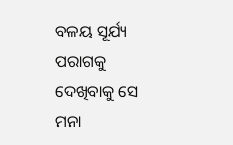ବଳୟ ସୂର୍ଯ୍ୟ ପରାଗକୁ ଦେଖିବାକୁ ସେ ମନା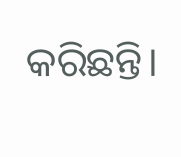କରିଛନ୍ତି।